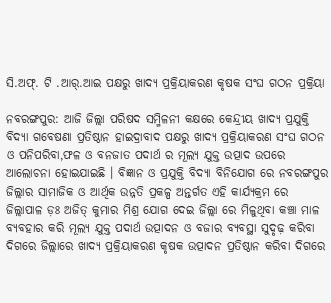ସି.ଅଫ୍. ଟି .ଆର୍.ଆଇ ପକ୍ଷରୁ ଖାଦ୍ୟ ପ୍ରକ୍ରିୟାକରଣ କୃଷକ ସଂଘ ଗଠନ ପ୍ରକ୍ରିୟା

ନବରଙ୍ଗପୁର: ଆଜି ଜିଲ୍ଲା‌ ପରିଷଦ ସମ୍ମିଳନୀ କକ୍ଷରେ କେନ୍ଦ୍ରୀୟ ଖାଦ୍ୟ ପ୍ରଯୁକ୍ତି ବିଦ୍ୟା ଗବେଷଣା ପ୍ରତିଷ୍ଠାନ ହାଇଦ୍ରାବାଦ ପକ୍ଷରୁ ଖାଦ୍ୟ ପ୍ରକ୍ରିୟାକରଣ ସଂଘ ଗଠନ ଓ ପନିପରିବା,ଫଳ ଓ ବନଜାତ ପଦାର୍ଥ ର ମୂଲ୍ୟ ଯୁକ୍ତ ଉତ୍ପାଦ ଉପରେ ଆଲୋଚନା ହୋଇଯାଇଛି । ବିଜ୍ଞାନ ଓ ପ୍ରଯୁକ୍ତି ବିଦ୍ୟା ବିନିଯୋଗ ରେ ନବରଙ୍ଗପୁର ଜିଲ୍ଲାର ସାମାଜିକ ଓ ଆର୍ଥିକ ଉନ୍ନତି ପ୍ରକଳ୍ପ ଅନ୍ତର୍ଗତ ଏହି କାର୍ଯ୍ୟକ୍ରମ ରେ ଜିଲ୍ଲାପାଳ ଡ଼ଃ ଅଜିତ୍ କୁମାର ମିଶ୍ର ଯୋଗ ଦେଇ ଜିଲ୍ଲା ରେ ମିଳୁଥିବା କଞ୍ଚା ମାଳ ବ୍ୟବହାର କରି ମୂଲ୍ୟ ଯୁକ୍ତ ପଦାର୍ଥ ଉତ୍ପାଦନ ଓ ବଜାର ବ୍ୟବସ୍ଥା ସୁଦୃଢ଼ କରିବା ଦିଗରେ ଜିଲ୍ଲାରେ ଖାଦ୍ୟ ପ୍ରକ୍ରିୟାକରଣ କୃଷକ ଉତ୍ପାଦନ ପ୍ରତିଷ୍ଠାନ କରିବା ଦିଗରେ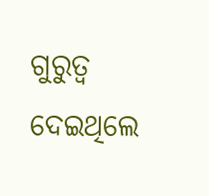ଗୁରୁତ୍ବ ଦେଇଥିଲେ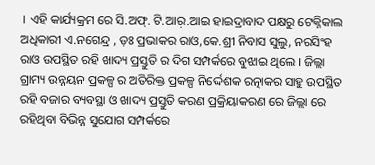। ଏହି କାର୍ଯ୍ୟକ୍ରମ ରେ ସି.ଅଫ୍. ଟି.ଆର଼.ଆଇ ହାଇଦ୍ରାବାଦ ପକ୍ଷରୁ ଟେକ୍ନିକାଲ ଅଧିକାରୀ ଏ.ନଗେନ୍ଦ୍ର , ଡ଼ଃ ପ୍ରଭାକର ରାଓ,କେ.ଶ୍ରୀ ନିବାସ ସୁଲୁ, ନରସିଂହ ରାଓ ଉପସ୍ଥିତ ରହି ଖାଦ୍ୟ ପ୍ରସ୍ତୁତି ର ଦିଗ ସମ୍ପର୍କରେ ବୁଝାଇ ଥିଲେ । ଜିଲ୍ଲା ଗ୍ରାମ୍ୟ ଉନ୍ନୟନ ପ୍ରକଳ୍ପ ର ଅତିରିକ୍ତ ପ୍ରକଳ୍ପ ନିର୍ଦ୍ଦେଶକ ରତ୍ନାକର ସାହୁ ଉପସ୍ଥିତ ରହି ବଜାର ବ୍ୟବସ୍ଥା ଓ ଖାଦ୍ୟ ପ୍ରସ୍ତୁତି କରଣ ପ୍ରକ୍ରିୟାକରଣ ରେ ଜିଲ୍ଲା ରେ ରହିଥିବା ବିଭିନ୍ନ ସୁଯୋଗ ସମ୍ପର୍କରେ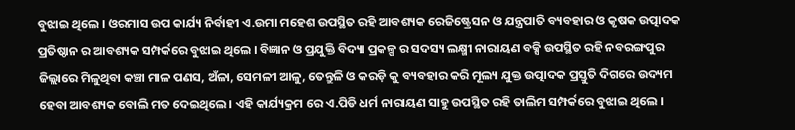ବୁଝାଇ ଥିଲେ । ଓରମାସ ଉପ କାର୍ଯ୍ୟ ନିର୍ବାହୀ ଏ.ଉମା ମହେଶ ଉପସ୍ଥିତ ରହି ଆବଶ୍ୟକ ରେଜିଷ୍ଟ୍ରେସନ ଓ ଯନ୍ତ୍ରପାତି ବ୍ୟବହାର ଓ କୃଷକ ଉତ୍ପାଦକ ପ୍ରତିଷ୍ଠାନ ର ଆବଶ୍ୟକ ସମ୍ପର୍କରେ ବୁଝାଇ ଥିଲେ । ବିଜ୍ଞାନ ଓ ପ୍ରଯୁକ୍ତି ବିଦ୍ୟା ପ୍ରକଳ୍ପ ର ସଦସ୍ୟ ଲକ୍ଷ୍ମୀ ନାରାୟଣ ବକ୍ସି ଉପସ୍ଥିତ ରହି ନବରଙ୍ଗପୁର ଜିଲ୍ଲାରେ ମିଳୁଥିବା କଞ୍ଚା ମାଳ ପଣସ, ଅଁଳା, ସେମଳୀ ଆଳୁ, ତେନ୍ତୁଳି ଓ କରଡ଼ି କୁ ବ୍ୟବହାର କରି ମୂଲ୍ୟ ଯୁକ୍ତ ଉତ୍ପାଦକ ପ୍ରସ୍ତୁତି ଦିଗରେ ଉଦ୍ୟମ ହେବା ଆବଶ୍ୟକ ବୋଲି ମତ ଦେଇଥିଲେ। ଏହି କାର୍ଯ୍ୟକ୍ରମ ରେ ଏ.ପିଡି ଧର୍ମ ନାରାୟଣ ସାହୁ ଉପସ୍ଥିତ ରହି ତାଲିମ ସମ୍ପର୍କରେ ବୁଝାଇ ଥିଲେ ।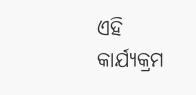ଏହି କାର୍ଯ୍ୟକ୍ରମ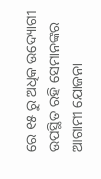ରେ ୧୫ ରୁ ଅଧିକ ଉଦ୍ୟୋଗୀ ଉପସ୍ଥିତ ରହି ସେମାନଙ୍କର ଆଗାମୀ ଯୋଜନା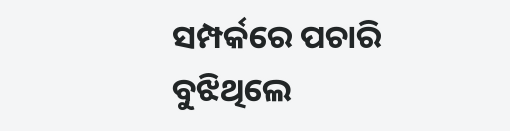ସମ୍ପର୍କରେ ପଚାରି ବୁଝିଥିଲେ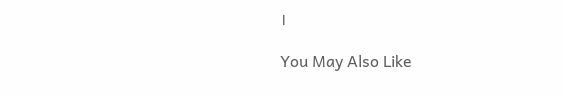।

You May Also Like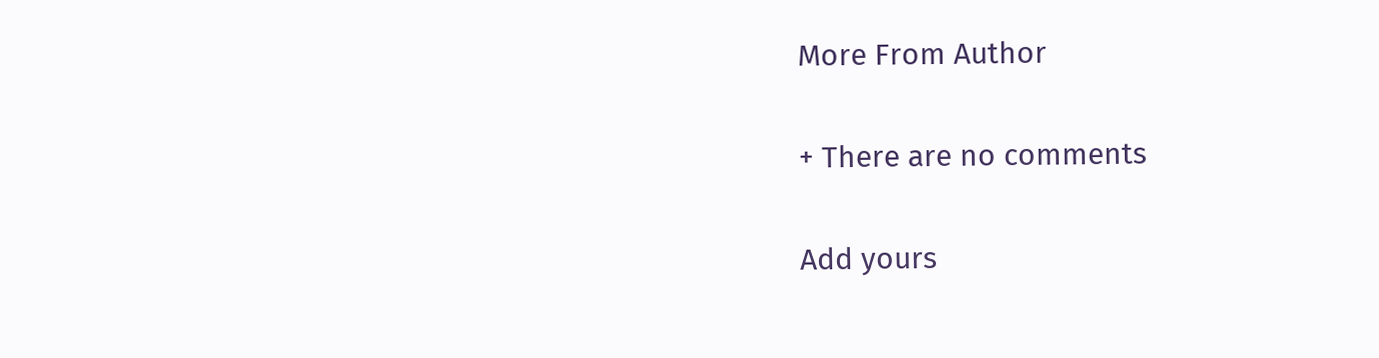More From Author

+ There are no comments

Add yours